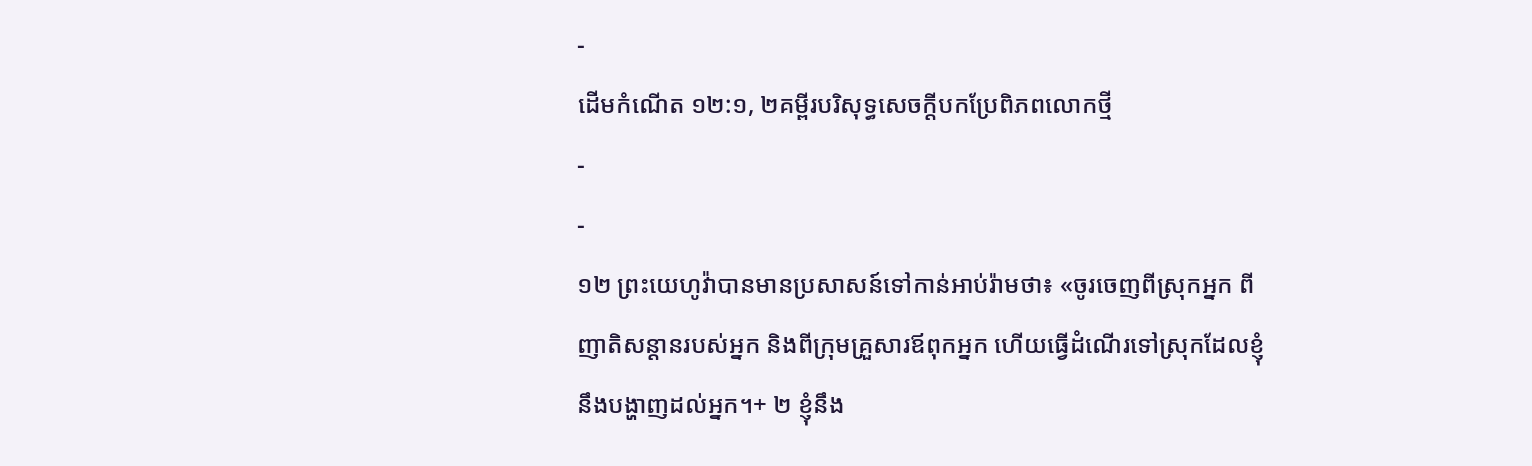-
ដើមកំណើត ១២:១, ២គម្ពីរបរិសុទ្ធសេចក្ដីបកប្រែពិភពលោកថ្មី
-
-
១២ ព្រះយេហូវ៉ាបានមានប្រសាសន៍ទៅកាន់អាប់រ៉ាមថា៖ «ចូរចេញពីស្រុកអ្នក ពីញាតិសន្ដានរបស់អ្នក និងពីក្រុមគ្រួសារឪពុកអ្នក ហើយធ្វើដំណើរទៅស្រុកដែលខ្ញុំនឹងបង្ហាញដល់អ្នក។+ ២ ខ្ញុំនឹង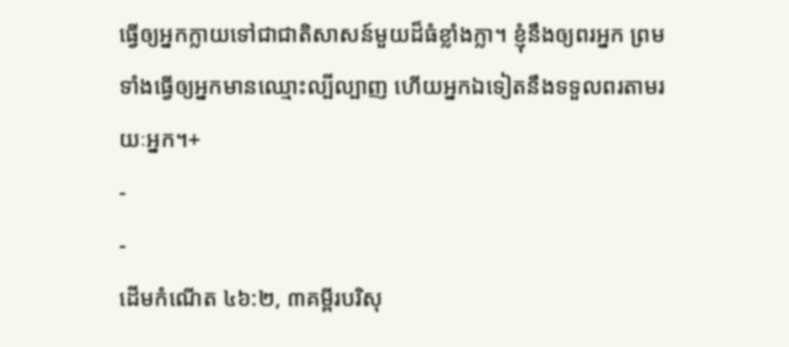ធ្វើឲ្យអ្នកក្លាយទៅជាជាតិសាសន៍មួយដ៏ធំខ្លាំងក្លា។ ខ្ញុំនឹងឲ្យពរអ្នក ព្រមទាំងធ្វើឲ្យអ្នកមានឈ្មោះល្បីល្បាញ ហើយអ្នកឯទៀតនឹងទទួលពរតាមរយៈអ្នក។+
-
-
ដើមកំណើត ៤៦:២, ៣គម្ពីរបរិសុ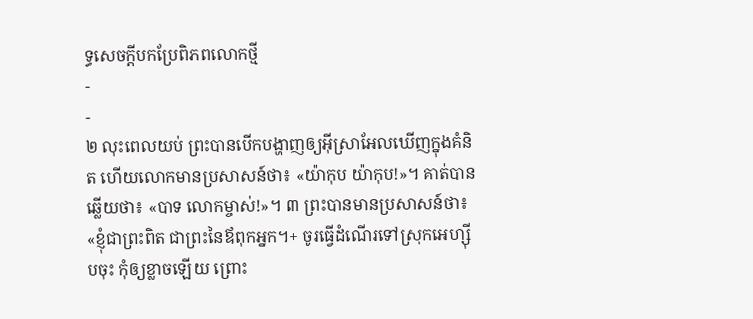ទ្ធសេចក្ដីបកប្រែពិភពលោកថ្មី
-
-
២ លុះពេលយប់ ព្រះបានបើកបង្ហាញឲ្យអ៊ីស្រាអែលឃើញក្នុងគំនិត ហើយលោកមានប្រសាសន៍ថា៖ «យ៉ាកុប យ៉ាកុប!»។ គាត់បានឆ្លើយថា៖ «បាទ លោកម្ចាស់!»។ ៣ ព្រះបានមានប្រសាសន៍ថា៖ «ខ្ញុំជាព្រះពិត ជាព្រះនៃឪពុកអ្នក។+ ចូរធ្វើដំណើរទៅស្រុកអេហ្ស៊ីបចុះ កុំឲ្យខ្លាចឡើយ ព្រោះ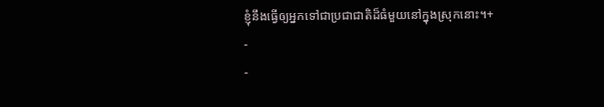ខ្ញុំនឹងធ្វើឲ្យអ្នកទៅជាប្រជាជាតិដ៏ធំមួយនៅក្នុងស្រុកនោះ។+
-
-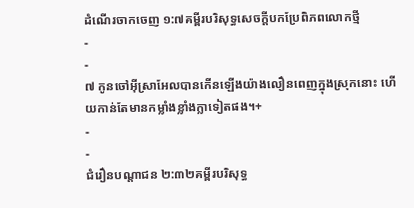ដំណើរចាកចេញ ១:៧គម្ពីរបរិសុទ្ធសេចក្ដីបកប្រែពិភពលោកថ្មី
-
-
៧ កូនចៅអ៊ីស្រាអែលបានកើនឡើងយ៉ាងលឿនពេញក្នុងស្រុកនោះ ហើយកាន់តែមានកម្លាំងខ្លាំងក្លាទៀតផង។+
-
-
ជំរឿនបណ្ដាជន ២:៣២គម្ពីរបរិសុទ្ធ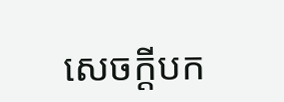សេចក្ដីបក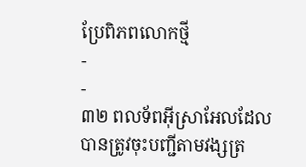ប្រែពិភពលោកថ្មី
-
-
៣២ ពលទ័ពអ៊ីស្រាអែលដែលបានត្រូវចុះបញ្ជីតាមវង្សត្រ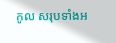កូល សរុបទាំងអ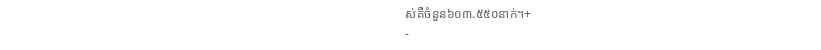ស់គឺចំនួន៦០៣.៥៥០នាក់។+
-